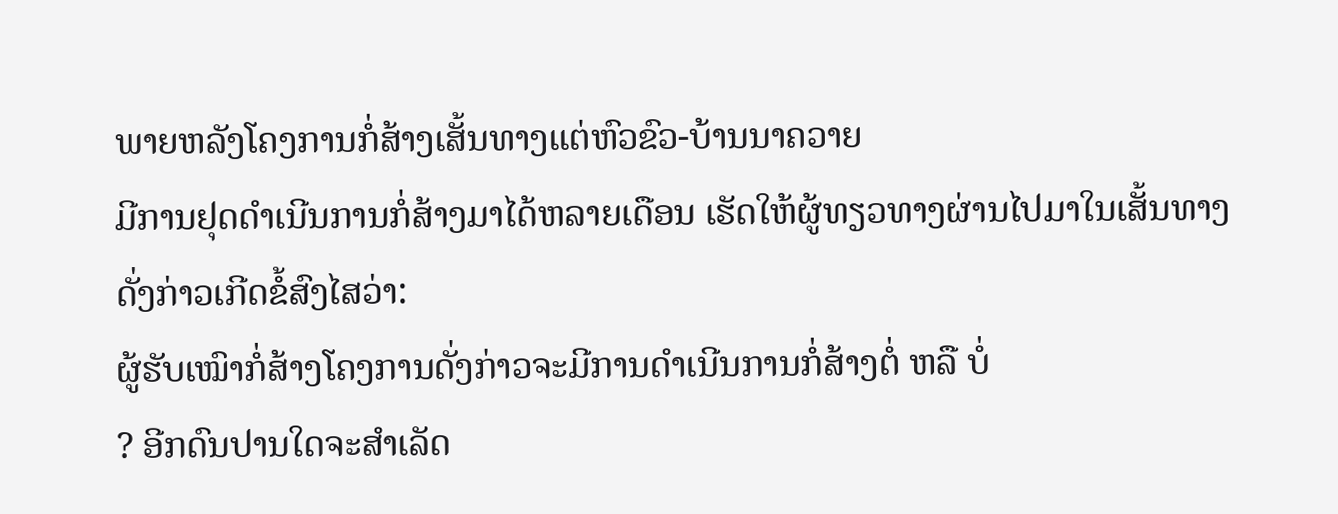ພາຍຫລັງໂຄງການກໍ່ສ້າງເສັ້ນທາງແຕ່ຫົວຂົວ-ບ້ານນາຄວາຍ
ມີການຢຸດດຳເນີນການກໍ່ສ້າງມາໄດ້ຫລາຍເດືອນ ເຮັດໃຫ້ຜູ້ທຽວທາງຜ່ານໄປມາໃນເສັ້ນທາງດັ່ງກ່າວເກີດຂໍ້ສົງໄສວ່າ:
ຜູ້ຮັບເໝົາກໍ່ສ້າງໂຄງການດັ່ງກ່າວຈະມີການດຳເນີນການກໍ່ສ້າງຕໍ່ ຫລື ບໍ່
? ອີກດົນປານໃດຈະສຳເລັດ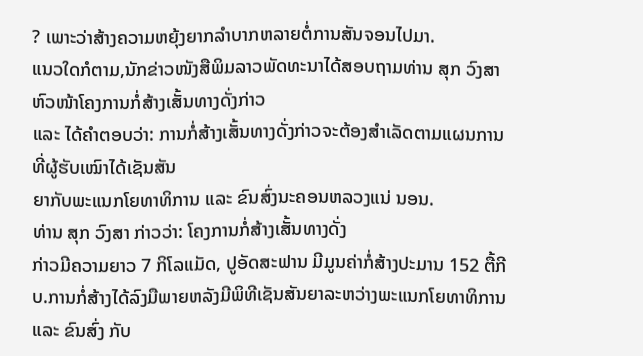? ເພາະວ່າສ້າງຄວາມຫຍຸ້ງຍາກລຳບາກຫລາຍຕໍ່ການສັນຈອນໄປມາ.
ແນວໃດກໍຕາມ,ນັກຂ່າວໜັງສືພິມລາວພັດທະນາໄດ້ສອບຖາມທ່ານ ສຸກ ວົງສາ ຫົວໜ້າໂຄງການກໍ່ສ້າງເສັ້ນທາງດັ່ງກ່າວ
ແລະ ໄດ້ຄຳຕອບວ່າ: ການກໍ່ສ້າງເສັ້ນທາງດັ່ງກ່າວຈະຕ້ອງສຳເລັດຕາມແຜນການທີ່ຜູ້ຮັບເໝົາໄດ້ເຊັນສັນ
ຍາກັບພະແນກໂຍທາທິການ ແລະ ຂົນສົ່ງນະຄອນຫລວງແນ່ ນອນ.
ທ່ານ ສຸກ ວົງສາ ກ່າວວ່າ: ໂຄງການກໍ່ສ້າງເສັ້ນທາງດັ່ງ
ກ່າວມີຄວາມຍາວ 7 ກິໂລແມັດ, ປູອັດສະຟານ ມີມູນຄ່າກໍ່ສ້າງປະມານ 152 ຕື້ກີບ.ການກໍ່ສ້າງໄດ້ລົງມືພາຍຫລັງມີພິທີເຊັນສັນຍາລະຫວ່າງພະແນກໂຍທາທິການ
ແລະ ຂົນສົ່ງ ກັບ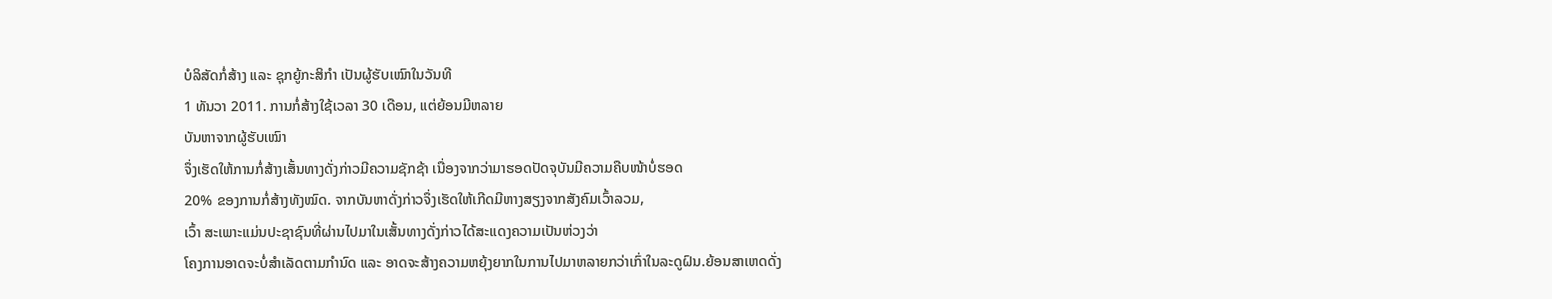ບໍລິສັດກໍ່ສ້າງ ແລະ ຊຸກຍູ້ກະສິກຳ ເປັນຜູ້ຮັບເໝົາໃນວັນທີ
1 ທັນວາ 2011. ການກໍ່ສ້າງໃຊ້ເວລາ 30 ເດືອນ, ແຕ່ຍ້ອນມີຫລາຍ
ບັນຫາຈາກຜູ້ຮັບເໝົາ
ຈຶ່ງເຮັດໃຫ້ການກໍ່ສ້າງເສັ້ນທາງດັ່ງກ່າວມີຄວາມຊັກຊ້າ ເນື່ອງຈາກວ່າມາຮອດປັດຈຸບັນມີຄວາມຄືບໜ້າບໍ່ຮອດ
20% ຂອງການກໍ່ສ້າງທັງໝົດ. ຈາກບັນຫາດັ່ງກ່າວຈຶ່ງເຮັດໃຫ້ເກີດມີຫາງສຽງຈາກສັງຄົມເວົ້າລວມ,
ເວົ້າ ສະເພາະແມ່ນປະຊາຊົນທີ່ຜ່ານໄປມາໃນເສັ້ນທາງດັ່ງກ່າວໄດ້ສະແດງຄວາມເປັນຫ່ວງວ່າ
ໂຄງການອາດຈະບໍ່ສຳເລັດຕາມກຳນົດ ແລະ ອາດຈະສ້າງຄວາມຫຍຸ້ງຍາກໃນການໄປມາຫລາຍກວ່າເກົ່າໃນລະດູຝົນ.ຍ້ອນສາເຫດດັ່ງ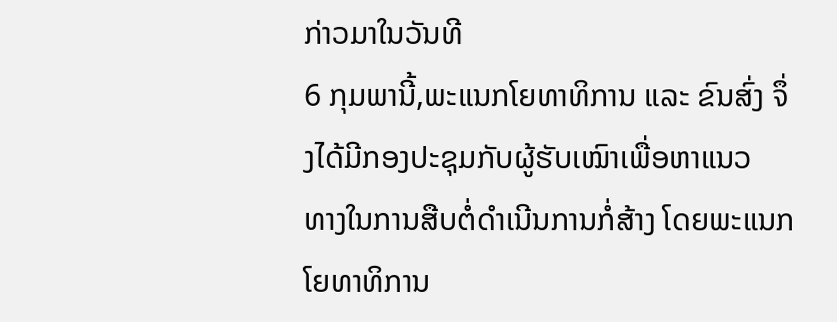ກ່າວມາໃນວັນທີ
6 ກຸມພານີ້,ພະແນກໂຍທາທິການ ແລະ ຂົນສົ່ງ ຈຶ່ງໄດ້ມີກອງປະຊຸມກັບຜູ້ຮັບເໝົາເພື່ອຫາແນວ
ທາງໃນການສືບຕໍ່ດຳເນີນການກໍ່ສ້າງ ໂດຍພະແນກໂຍທາທິການ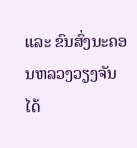ແລະ ຂົນສົ່ງນະຄອນຫລວງວຽງຈັນ
ໄດ້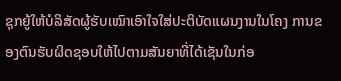ຊຸກຍູ້ໃຫ້ບໍລິສັດຜູ້ຮັບເໝົາເອົາໃຈໃສ່ປະຕິບັດແຜນງານໃນໂຄງ ການຂອງຕົນຮັບຜິດຊອບໃຫ້ໄປຕາມສັນຍາທີ່ໄດ້ເຊັນໃນກ່ອ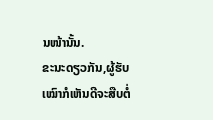ນໜ້ານັ້ນ.
ຂະນະດຽວກັນ,ຜູ້ຮັບເໝົາກໍເຫັນດີຈະສືບຕໍ່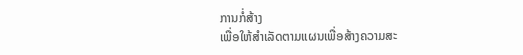ການກໍ່ສ້າງ
ເພື່ອໃຫ້ສຳເລັດຕາມແຜນເພື່ອສ້າງຄວາມສະ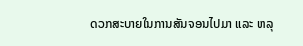ດວກສະບາຍໃນການສັນຈອນໄປມາ ແລະ ຫລຸ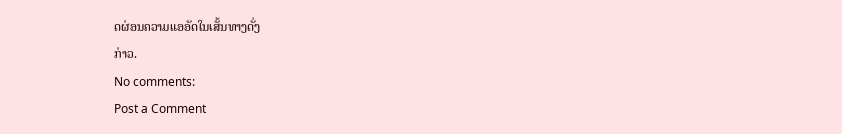ດຜ່ອນຄວາມແອອັດໃນເສັ້ນທາງດັ່ງ
ກ່າວ.
No comments:
Post a Comment